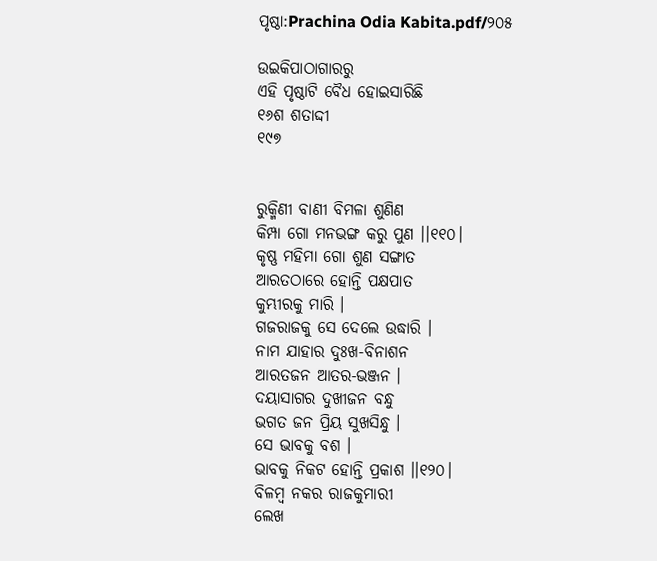ପୃଷ୍ଠା:Prachina Odia Kabita.pdf/୨୦୫

ଉଇକିପାଠାଗାର‌ରୁ
ଏହି ପୃଷ୍ଠାଟି ବୈଧ ହୋଇସାରିଛି
୧୬ଶ ଶତାଦ୍ଦୀ
୧୯୭


ରୁକ୍ମିଣୀ ବାଣୀ ବିମଳା ଶୁଣିଣ
କିମ୍ପା ଗୋ ମନଭଙ୍ଗ କରୁ ପୁଣ ।।୧୧୦।
କୃଷ୍ଣ ମହିମା ଗୋ ଶୁଣ ସଙ୍ଗାତ
ଆରତଠାରେ ହୋନ୍ତି ପକ୍ଷପାତ
କୁମ୍ଭୀରକୁ ମାରି ।
ଗଜରାଜକୁ ସେ ଦେଲେ ଉଦ୍ଧାରି ।
ନାମ ଯାହାର ଦୁଃଖ-ବିନାଶନ
ଆରତଜନ ଆତର-ଭଞ୍ଜନ ।
ଦୟାସାଗର ଦୁଖୀଜନ ବନ୍ଧୁ
ଭଗତ ଜନ ପ୍ରିୟ ସୁଖସିନ୍ଧୁ ।
ସେ ଭାବକୁ ବଶ ।
ଭାବକୁ ନିକଟ ହୋନ୍ତି ପ୍ରକାଶ ।।୧୨୦।
ବିଳମ୍ବ ନକର ରାଜକୁମାରୀ
ଲେଖ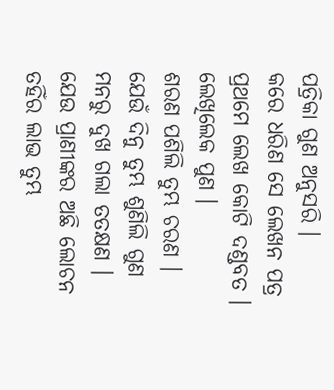ପତ୍ରିକା ଗୁଣ ଅନୁସରି ।
କରେ ଧରିଣ ସେ ଲେଖନ ପତ୍ର
ପ୍ରଥମେ ଲେଖ କୋଟି ଦଣ୍ଡବତ ।
ଲେଖିଲେକ ପୁଣ ।
ଶରଣ ପଶିଲି ତୁମ୍ଭ ଚରଣ ।
ଯେଉଁ ଦିନୁ ତୁମ୍ଭ ଶୁଣିଲି ଗୁଣ
ମନରୁ ଦୁଖ ଗଲା ତତକ୍ଷଣ ।
ଯେଉ ପ୍ରାଣୀଙ୍କର ଅଛି ଲୋଚନ
ତହିଁର ଲାଭ ତୁମ୍ଭ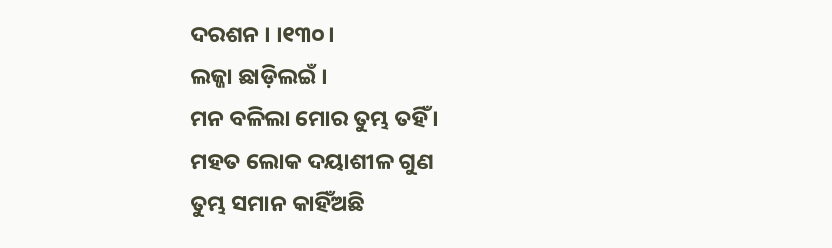ଦରଶନ । ।୧୩୦।
ଲଜ୍ଜା ଛାଡ଼ିଲଇଁ ।
ମନ ବଳିଲା ମୋର ତୁମ୍ଭ ତହିଁ ।
ମହତ ଲୋକ ଦୟାଶୀଳ ଗୁଣ
ତୁମ୍ଭ ସମାନ କାହିଁଅଛି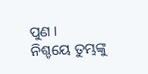ପୁଣ ।
ନିଶ୍ଚୟେ ତୁମ୍ଭଙ୍କୁ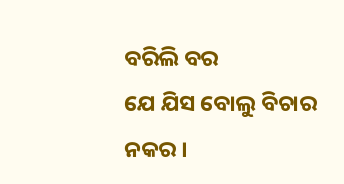ବରିଲି ବର
ଯେ ଯିସ ବୋଲୁ ବିଚାର ନକର ।